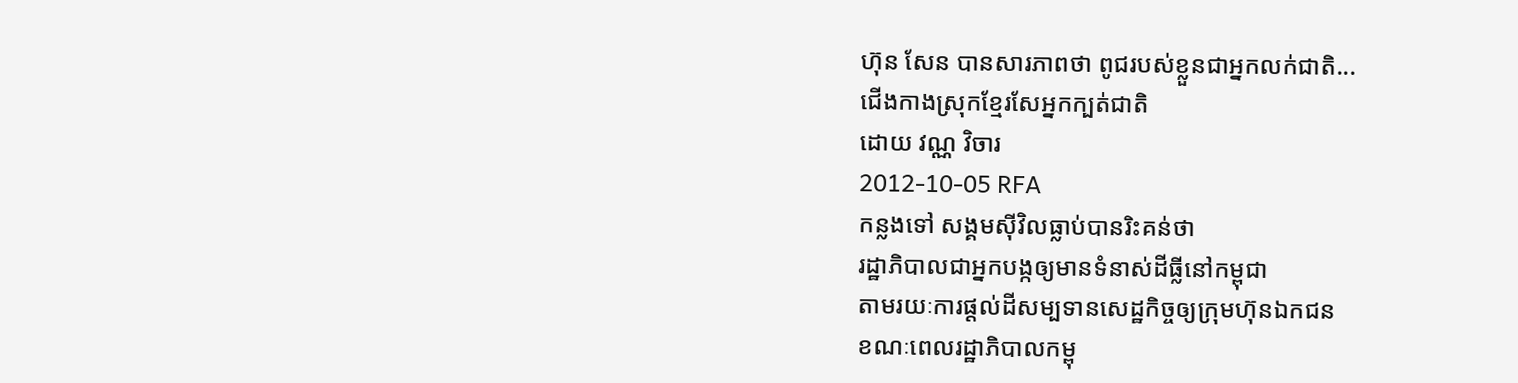ហ៊ុន សែន បានសារភាពថា ពូជរបស់ខ្លួនជាអ្នកលក់ជាតិ...
ជើងកាងស្រុកខ្មែរសែអ្នកក្បត់ជាតិ
ដោយ វណ្ណ វិចារ
2012-10-05 RFA
កន្លងទៅ សង្គមស៊ីវិលធ្លាប់បានរិះគន់ថា
រដ្ឋាភិបាលជាអ្នកបង្កឲ្យមានទំនាស់ដីធ្លីនៅកម្ពុជា
តាមរយៈការផ្តល់ដីសម្បទានសេដ្ឋកិច្ចឲ្យក្រុមហ៊ុនឯកជន
ខណៈពេលរដ្ឋាភិបាលកម្ពុ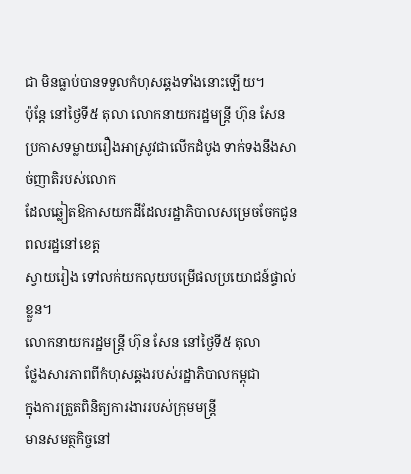ជា មិនធ្លាប់បានទទួលកំហុសឆ្គងទាំងនោះឡើយ។
ប៉ុន្តែ នៅថ្ងៃទី៥ តុលា លោកនាយករដ្ឋមន្ត្រី ហ៊ុន សែន
ប្រកាសទម្លាយរឿងអាស្រូវជាលើកដំបូង ទាក់ទងនឹងសាច់ញាតិរបស់លោក
ដែលឆ្លៀតឱកាសយកដីដែលរដ្ឋាភិបាលសម្រេចចែកជូនពលរដ្ឋនៅខេត្ត
ស្វាយរៀង ទៅលក់យកលុយបម្រើផលប្រយោជន៍ផ្ទាល់ខ្លួន។
លោកនាយករដ្ឋមន្ត្រី ហ៊ុន សែន នៅថ្ងៃទី៥ តុលា
ថ្លែងសារភាពពីកំហុសឆ្គងរបស់រដ្ឋាភិបាលកម្ពុជា
ក្នុងការត្រួតពិនិត្យការងាររបស់ក្រុមមន្ត្រី
មានសមត្ថកិច្ចនៅ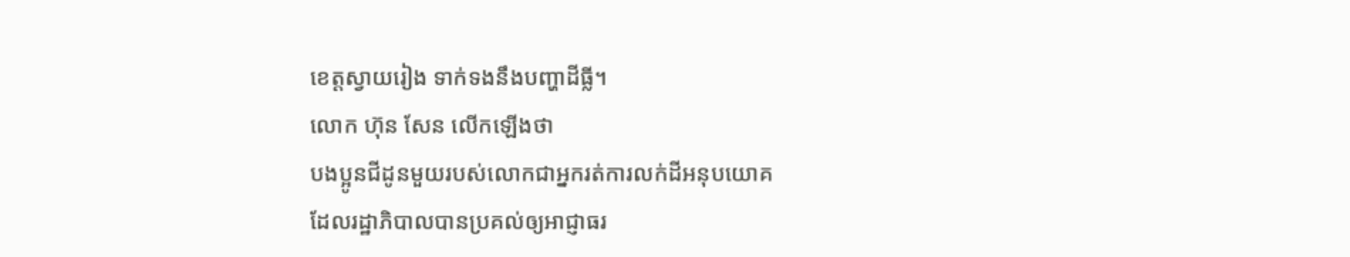ខេត្តស្វាយរៀង ទាក់ទងនឹងបញ្ហាដីធ្លី។
លោក ហ៊ុន សែន លើកឡើងថា
បងប្អូនជីដូនមួយរបស់លោកជាអ្នករត់ការលក់ដីអនុបយោគ
ដែលរដ្ឋាភិបាលបានប្រគល់ឲ្យអាជ្ញាធរ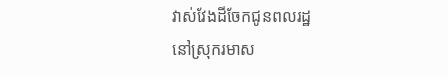វាស់វែងដីចែកជូនពលរដ្ឋ
នៅស្រុករមាស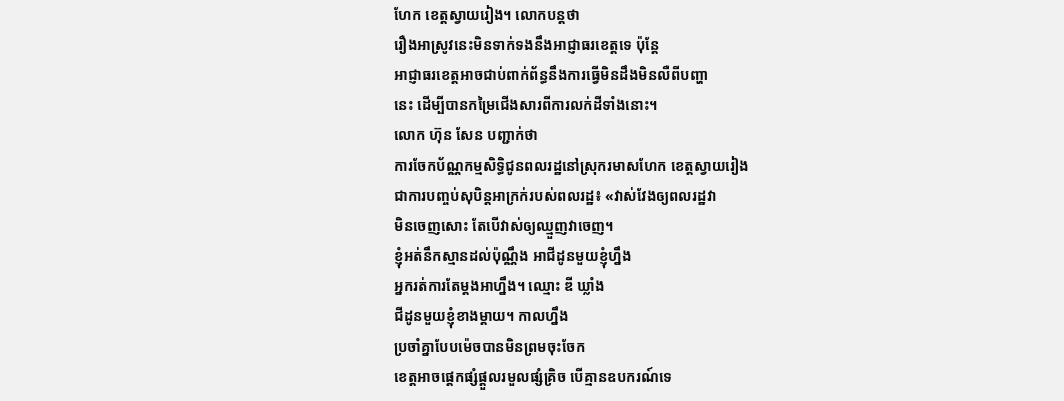ហែក ខេត្តស្វាយរៀង។ លោកបន្តថា
រឿងអាស្រូវនេះមិនទាក់ទងនឹងអាជ្ញាធរខេត្តទេ ប៉ុន្តែ
អាជ្ញាធរខេត្តអាចជាប់ពាក់ព័ន្ធនឹងការធ្វើមិនដឹងមិនលឺពីបញ្ហា
នេះ ដើម្បីបានកម្រៃជើងសារពីការលក់ដីទាំងនោះ។
លោក ហ៊ុន សែន បញ្ជាក់ថា
ការចែកប័ណ្ណកម្មសិទ្ធិជូនពលរដ្ឋនៅស្រុករមាសហែក ខេត្តស្វាយរៀង
ជាការបញ្ចប់សុបិន្ដអាក្រក់របស់ពលរដ្ឋ៖ «វាស់វែងឲ្យពលរដ្ឋវា
មិនចេញសោះ តែបើវាស់ឲ្យឈ្មួញវាចេញ។
ខ្ញុំអត់នឹកស្មានដល់ប៉ុណ្ណឹង អាជីដូនមួយខ្ញុំហ្នឹង
អ្នករត់ការតែម្តងអាហ្នឹង។ ឈ្មោះ ឌី ឃ្លាំង
ជីដូនមួយខ្ញុំខាងម្តាយ។ កាលហ្នឹង
ប្រចាំគ្នាបែបម៉េចបានមិនព្រមចុះចែក
ខេត្តអាចផ្តេកផ្សំផ្ដួលរមួលផ្សំគ្រិច បើគ្មានឧបករណ៍ទេ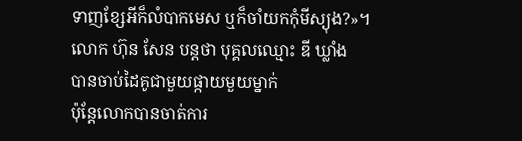ទាញខ្សែអីក៏លំបាកមេស ឬក៏ចាំយកកុំមីស្យុង?»។
លោក ហ៊ុន សែន បន្តថា បុគ្គលឈ្មោះ ឌី ឃ្លាំង
បានចាប់ដៃគូជាមួយផ្កាយមួយម្នាក់
ប៉ុន្តែលោកបានចាត់ការ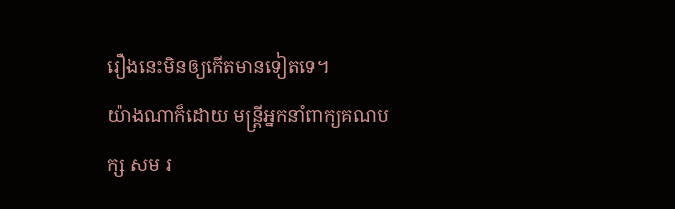រឿងនេះមិនឲ្យកើតមានទៀតទេ។
យ៉ាងណាក៏ដោយ មន្ត្រីអ្នកនាំពាក្យគណបក្ស សម រ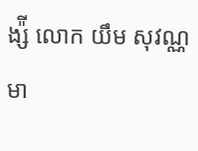ង្ស៉ី លោក យឹម សុវណ្ណ
មា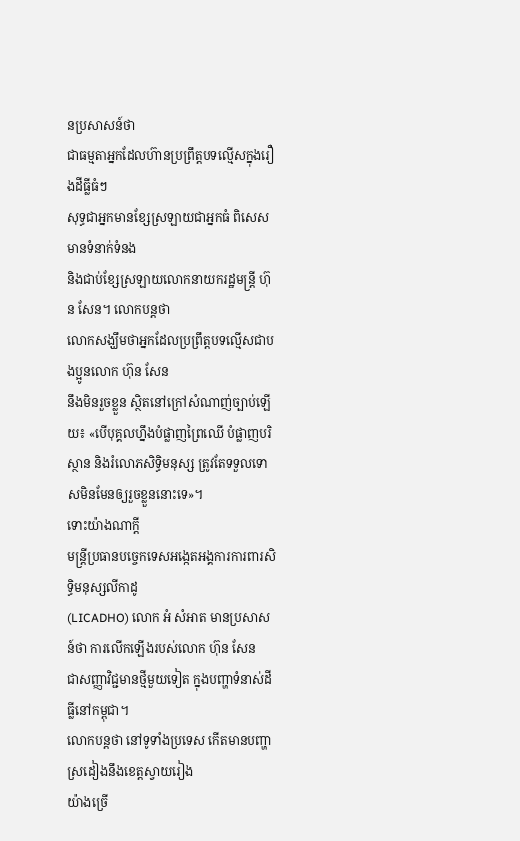នប្រសាសន៍ថា
ជាធម្មតាអ្នកដែលហ៊ានប្រព្រឹត្តបទល្មើសក្នុងរឿងដីធ្លីធំៗ
សុទ្ធជាអ្នកមានខ្សែស្រឡាយជាអ្នកធំ ពិសេសមានទំនាក់ទំនង
និងជាប់ខ្សែស្រឡាយលោកនាយករដ្ឋមន្ត្រី ហ៊ុន សែន។ លោកបន្តថា
លោកសង្ឃឹមថាអ្នកដែលប្រព្រឹត្តបទល្មើសជាបងប្អូនលោក ហ៊ុន សែន
នឹងមិនរួចខ្លួន ស្ថិតនៅក្រៅសំណាញ់ច្បាប់ឡើយ៖ «បើបុគ្គលហ្នឹងបំផ្លាញព្រៃឈើ បំផ្លាញបរិស្ថាន និងរំលោភសិទ្ធិមនុស្ស ត្រូវតែទទួលទោសមិនមែនឲ្យរួចខ្លួននោះទេ»។
ទោះយ៉ាងណាក្តី
មន្ត្រីប្រធានបច្ចេកទេសអង្កេតអង្គការការពារសិទ្ធិមនុស្សលីកាដូ
(LICADHO) លោក អំ សំអាត មានប្រសាសន៍ថា ការលើកឡើងរបស់លោក ហ៊ុន សែន
ជាសញ្ញាវិជ្ជមានថ្មីមួយទៀត ក្នុងបញ្ហាទំនាស់ដីធ្លីនៅកម្ពុជា។
លោកបន្តថា នៅទូទាំងប្រទេស កើតមានបញ្ហាស្រដៀងនឹងខេត្តស្វាយរៀង
យ៉ាងច្រើ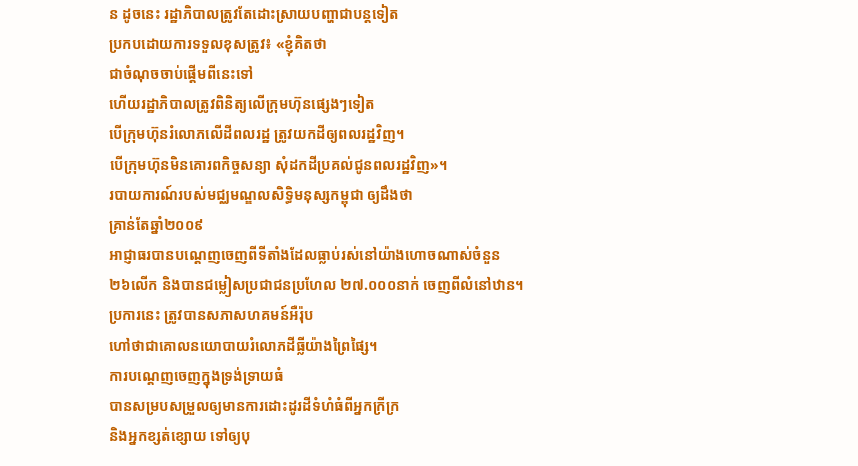ន ដូចនេះ រដ្ឋាភិបាលត្រូវតែដោះស្រាយបញ្ហាជាបន្តទៀត
ប្រកបដោយការទទួលខុសត្រូវ៖ «ខ្ញុំគិតថា
ជាចំណុចចាប់ផ្ដើមពីនេះទៅ
ហើយរដ្ឋាភិបាលត្រូវពិនិត្យលើក្រុមហ៊ុនផ្សេងៗទៀត
បើក្រុមហ៊ុនរំលោភលើដីពលរដ្ឋ ត្រូវយកដីឲ្យពលរដ្ឋវិញ។
បើក្រុមហ៊ុនមិនគោរពកិច្ចសន្យា សុំដកដីប្រគល់ជូនពលរដ្ឋវិញ»។
របាយការណ៍របស់មជ្ឈមណ្ឌលសិទ្ធិមនុស្សកម្ពុជា ឲ្យដឹងថា
គ្រាន់តែឆ្នាំ២០០៩
អាជ្ញាធរបានបណ្ដេញចេញពីទីតាំងដែលធ្លាប់រស់នៅយ៉ាងហោចណាស់ចំនួន
២៦លើក និងបានជម្លៀសប្រជាជនប្រហែល ២៧.០០០នាក់ ចេញពីលំនៅឋាន។
ប្រការនេះ ត្រូវបានសភាសហគមន៍អឺរ៉ុប
ហៅថាជាគោលនយោបាយរំលោភដីធ្លីយ៉ាងព្រៃផ្សៃ។
ការបណ្ដេញចេញក្នុងទ្រង់ទ្រាយធំ
បានសម្របសម្រួលឲ្យមានការដោះដូរដីទំហំធំពីអ្នកក្រីក្រ
និងអ្នកខ្សត់ខ្សោយ ទៅឲ្យបុ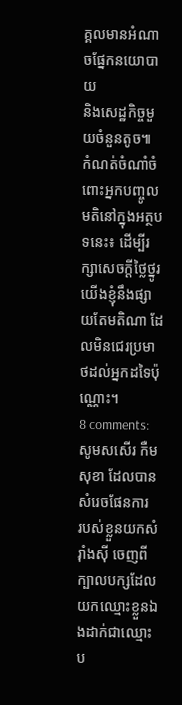គ្គលមានអំណាចផ្នែកនយោបាយ
និងសេដ្ឋកិច្ចមួយចំនួនតូច៕
កំណត់ចំណាំចំពោះអ្នកបញ្ចូលមតិនៅក្នុងអត្ថបទនេះ៖ ដើម្បីរក្សាសេចក្ដីថ្លៃថ្នូរ យើងខ្ញុំនឹងផ្សាយតែមតិណា ដែលមិនជេរប្រមាថដល់អ្នកដទៃប៉ុណ្ណោះ។
8 comments:
សូមសសើរ កឺម សុខា ដែលបានសំរេចផែនការ
របស់ខ្លួនយកសំរ៉ាំងស៊ី ចេញពីក្បាលបក្សដែល
យកឈ្មោះខ្លួនឯងដាក់ជាឈ្មោះប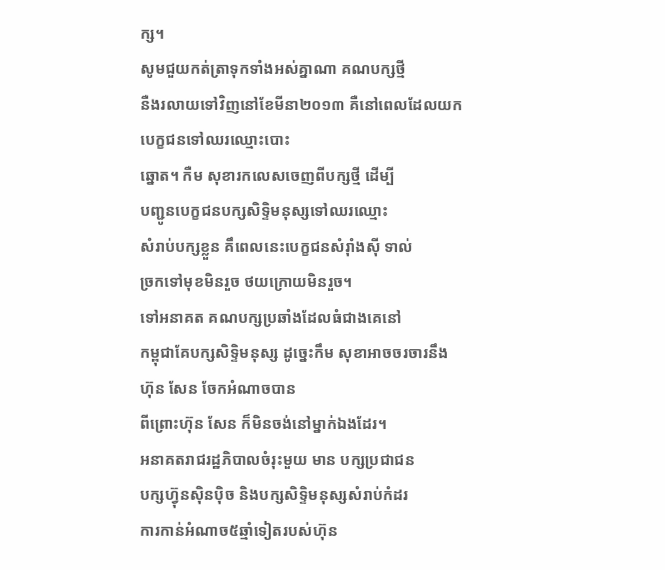ក្ស។
សូមជួយកត់ត្រាទុកទាំងអស់គ្នាណា គណបក្សថ្មី
នឺងរលាយទៅវិញនៅខែមីនា២០១៣ គឺនៅពេលដែលយកបេក្ខជនទៅឈរឈ្មោះបោះ
ឆ្នោត។ កឺម សុខារកលេសចេញពីបក្សថ្មី ដើម្បី
បញ្ជូនបេក្ខជនបក្សសិទ្ទិមនុស្សទៅឈរឈ្មោះ
សំរាប់បក្សខ្លួន គឹពេលនេះបេក្ខជនសំរ៉ាំងស៊ី ទាល់
ច្រកទៅមុខមិនរួច ថយក្រោយមិនរួច។
ទៅអនាគត គណបក្សប្រឆាំងដែលធំជាងគេនៅ
កម្ពុជាគែបក្សសិទ្ទិមនុស្ស ដូច្នេះកឹម សុខាអាចចរចារនឹងហ៊ុន សែន ចែកអំណាចបាន
ពីព្រោះហ៊ុន សែន ក៏មិនចង់នៅម្នាក់ឯងដែរ។
អនាគតរាជរដ្ឋភិបាលចំរុះមួយ មាន បក្សប្រជាជន
បក្សហ៊្វុនស៊ិនប៉ិច និងបក្សសិទ្ទិមនុស្សសំរាប់កំដរ
ការកាន់អំណាច៥ឆ្មាំទៀតរបស់ហ៊ុន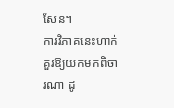សែន។
ការវិភាគនេះហាក់គួរឱ្យយកមកពិចារណា ដូ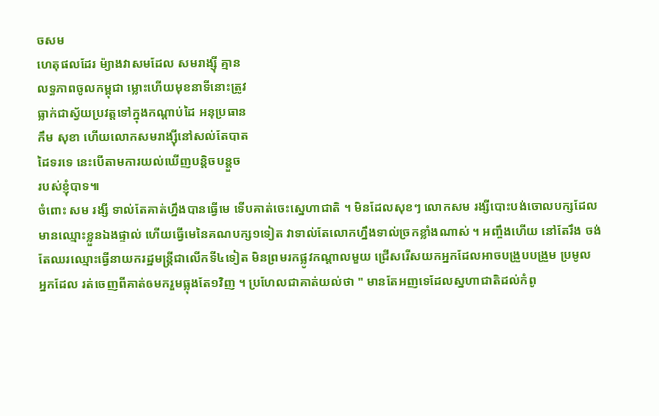ចសម
ហេតុផលដែរ ម៉្យាងវាសមដែល សមរាង្ស៊ី គ្មាន
លទ្ធភាពចូលកម្ពុជា ម្លោះហើយមុខនាទីនោះត្រូវ
ធ្លាក់ជាស្វ័យប្រវត្តទៅក្នុងកណ្ដាប់ដៃ អនុប្រធាន
កឹម សុខា ហើយលោកសមរាង្ស៊ីនៅសល់តែបាត
ដៃទរទេ នេះបើតាមការយល់ឃើញបន្តិចបន្តួច
របស់ខ្ញុំបាទ៕
ចំពោះ សម រង្សី ទាល់តែគាត់ហ្នឹងបានធ្វើមេ ទើបគាត់ចេះស្នេហាជាតិ ។ មិនដែលសុខៗ លោកសម រង្សីបោះបង់ចោលបក្សដែល
មានឈ្មោះខ្លួនឯងផ្ទាល់ ហើយធ្វើមេនៃគណបក្ស១ទៀត វាទាល់តែលោកហ្នឹងទាល់ច្រកខ្លាំងណាស់ ។ អញ្ចឹងហើយ នៅតែរឹង ចង់
តែឈរឈ្មោះធ្វើនាយករដ្ឋមន្ត្រីជាលើកទី៤ទៀត មិនព្រមរកផ្លូវកណ្តាលមួយ ជ្រើសរើសយកអ្នកដែលអាចបង្រួបបង្រួម ប្រមូល
អ្នកដែល រត់ចេញពីគាត់ឲមករួមធ្លុងតែ១វិញ ។ ប្រហែលជាគាត់យល់ថា " មានតែអញទេដែលស្នហាជាតិដល់កំពូ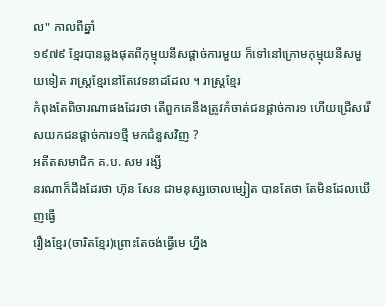ល" កាលពីឆ្នាំ
១៩៧៩ ខ្មែរបានឆ្លងផុតពីកុម្មុយនីសផ្តាច់ការមួយ ក៏ទៅនៅក្រោមកុម្មុយនីសមួយទៀត រាស្ត្រខ្មែរនៅតែវេទនាដដែល ។ រាស្ត្រខ្មែរ
កំពុងតែពិចារណាផងដែរថា តើពួកគេនឹងត្រូវកំចាត់ជនផ្តាច់ការ១ ហើយជ្រើសរើសយកជនផ្តាច់ការ១ថ្មី មកជំនួសវិញ ?
អតីតសមាជិក គ.ប. សម រង្សី
នរណាក៏ដឹងដែរថា ហ៊ុន សែន ជាមនុស្សចោលម្សៀត បានតែថា តែមិនដែលឃើញធ្វើ
រឿងខ្មែរ(ចារិតខ្មែរ)ព្រោះតែចង់ធ្វើមេ ហ្នឹង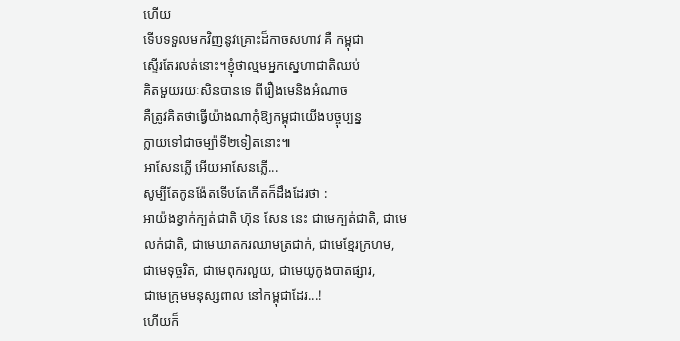ហើយ
ទើបទទួលមកវិញនូវគ្រោះដ៏កាចសហាវ គឺ កម្ពុជា
ស្ទើរតែរលត់នោះ។ខ្ញុំថាល្មមអ្នកស្នេហាជាតិឈប់
គិតមួយរយៈសិនបានទេ ពីរឿងមេនិងអំណាច
គឺត្រូវគិតថាធ្វើយ៉ាងណាកុំឱ្យកម្ពុជាយើងបច្ចុប្បន្ន
ក្លាយទៅជាចម្ប៉ាទី២ទៀតនោះ៕
អាសែនភ្លើ អើយអាសែនភ្លើ...
សូម្បីតែកូនង៉ែតទើបតែកើតក៏ដឹងដែរថា :
អាយ៉ងខ្វាក់ក្បត់ជាតិ ហ៊ុន សែន នេះ ជាមេក្បត់ជាតិ, ជាមេ
លក់ជាតិ, ជាមេឃាតករឈាមត្រជាក់, ជាមេខ្មែរក្រហម,
ជាមេទុច្ចរិត, ជាមេពុករលួយ, ជាមេយូកូងបាតផ្សារ,
ជាមេក្រុមមនុស្សពាល នៅកម្ពុជាដែរ...!
ហើយក៏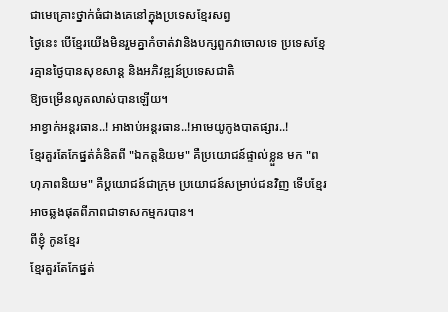ជាមេគ្រោះថ្នាក់ធំជាងគេនៅក្នុងប្រទេសខ្មែរសព្វ
ថ្ងៃនេះ បើខ្មែរយើងមិនរួមគ្នាកំចាត់វានិងបក្សពួកវាចោលទេ ប្រទេសខ្មែរគ្មានថ្ងៃបានសុខសាន្ត និងអភិវឌ្ឍន៍ប្រទេសជាតិ
ឱ្យចម្រើនលូតលាស់បានឡើយ។
អាខ្វាក់អន្តរធាន..! អាងាប់អន្តរធាន..!អាមេយូកូងបាតផ្សារ..!
ខ្មែរគួរតែកែផ្នត់គំនិតពី "ឯកត្តនិយម" គឺប្រយោជន៍ផ្ទាល់ខ្លួន មក "ពហុភាពនិយម" គឺប្តយោជន៍ជាក្រុម ប្រយោជន៍សម្រាប់ជនវិញ ទើបខ្មែរអាចឆ្លងផុតពីភាពជាទាសកម្មករបាន។
ពីខ្ញុំ កូនខ្មែរ
ខ្មែរគួរតែកែផ្នត់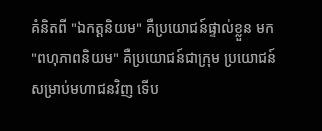គំនិតពី "ឯកត្តនិយម" គឺប្រយោជន៍ផ្ទាល់ខ្លួន មក "ពហុភាពនិយម" គឺប្រយោជន៍ជាក្រុម ប្រយោជន៍សម្រាប់មហាជនវិញ ទើប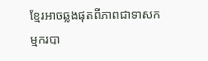ខ្មែរអាចឆ្លងផុតពីភាពជាទាសកម្មករបា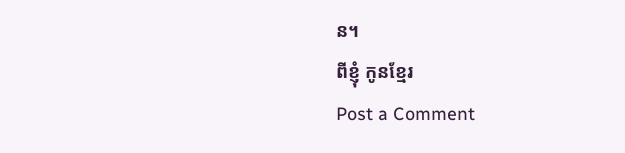ន។
ពីខ្ញុំ កូនខ្មែរ
Post a Comment